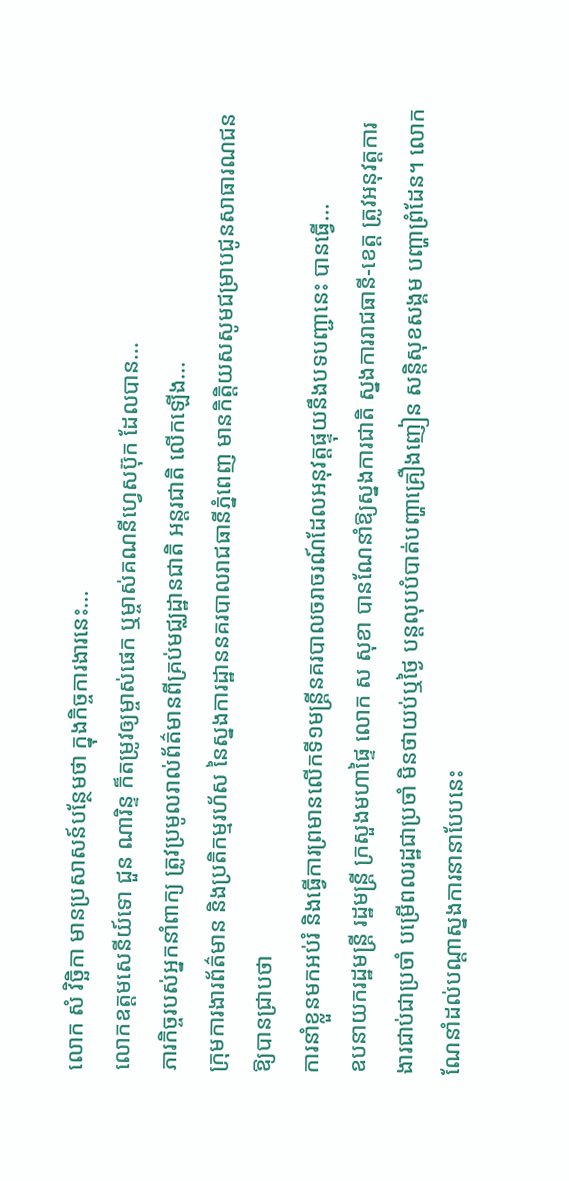លោក សំ វិច្ឆិកា មានប្រសាសន៍បន្ថែមថា ក្នុងកិច្ចការងារនេះ...
លោកឧត្ដមសេនីយ៍ទោ ជួន ណារិន្ទ ក៏តម្រូវឲ្យម្ចាស់ផេក ឬម្ចាស់គណនីហ្វេសប៊ុក ដែលបាន...
ភារកិច្ចរបស់អ្នកនាំពាក្យ ត្រូវប្រមូលរាល់ព័ត៌មានពីគ្រប់មជ្ឈដ្ឋានជាតិ អន្តរជាតិ លើកឡើង...
ក្រុមការងារព័ត៌មាន និងប្រតិកម្មរហ័ស នៃស្នងការដ្ឋាននគរបាលរាជធានីភ្នំពេញ មានកិត្តិយសសូមជម្រាបជូនសាធារណជនឱ្យបានជ្រាបថា
ការនាំខ្លួនមកអប់រំ និងធ្វើការព្រមានលើកទី១មន្ត្រីនគរបាលចរាចរណ៍ដែលអនុវត្តផ្ទុយនឹងបទបញ្ជានេះ បានធ្វើ...
ឧបនាយករដ្ឋមន្ត្រី រដ្ឋមន្ត្រី ក្រសួងមហាផ្ទៃ លោក ស សុខា បានណែនាំឱ្យស្នងការជាតិ ស្នងការរាជធានី-ខេត្ត ត្រូវអនុវត្តការងារជាប់ជាប្រចាំ បម្រើពលរដ្ឋជាប្រចាំ មិនថាយប់ឬថ្ងៃ បន្តលុបបំបាត់បញ្ហាគ្រឿងញៀន សន្តិសុខសង្គម បញ្ហាព្រំដែន។ លោកណែនាំដល់បណ្ដាស្នងការនានាបែបនេះ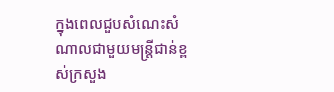ក្នុងពេលជួបសំណេះសំណាលជាមួយមន្ត្រីជាន់ខ្ពស់ក្រសួង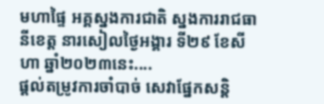មហាផ្ទៃ អគ្គស្នងការជាតិ ស្នងការរាជធានីខេត្ត នារសៀលថ្ងៃអង្គារ ទី២៩ ខែសីហា ឆ្នាំ២០២៣នេះ....
ផ្តល់តម្រូវការចាំបាច់ សេវាផ្នែកសន្តិ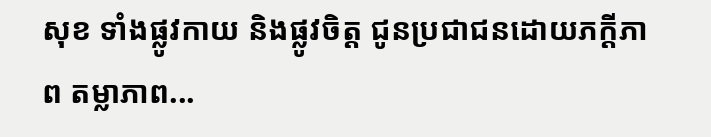សុខ ទាំងផ្លូវកាយ និងផ្លូវចិត្ត ជូនប្រជាជនដោយភក្តីភាព តម្លាភាព...